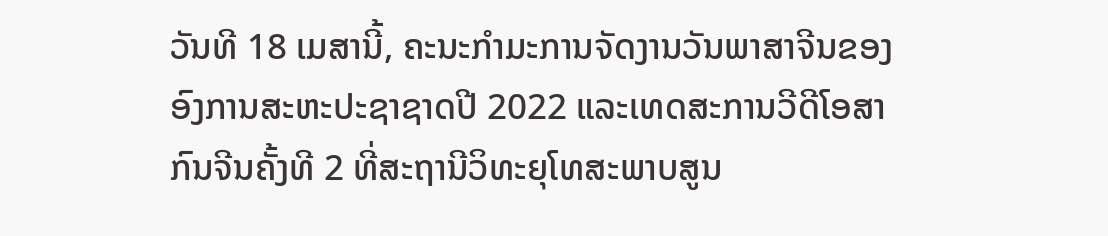ວັນທີ 18 ເມສານີ້, ຄະນະກຳມະການຈັດງານວັນພາສາຈີນຂອງອົງການສະຫະປະຊາຊາດປີ 2022 ແລະເທດສະການວີດີໂອສາກົນຈີນຄັ້ງທີ 2 ທີ່ສະຖານີວິທະຍຸໂທສະພາບສູນ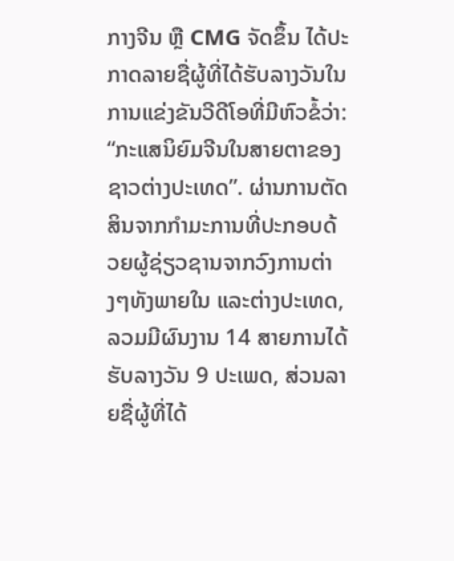ກາງຈີນ ຫຼື CMG ຈັດຂຶ້ນ ໄດ້ປະກາດລາຍຊື່ຜູ້ທີ່ໄດ້ຮັບລາງວັນໃນການແຂ່ງຂັນວີດີໂອທີ່ມີຫົວຂໍ້ວ່າ: “ກະແສນິຍົມຈີນໃນສາຍຕາຂອງຊາວຕ່າງປະເທດ”. ຜ່ານການຕັດສິນຈາກກຳມະການທີ່ປະກອບດ້ວຍຜູ້ຊ່ຽວຊານຈາກວົງການຕ່າງໆທັງພາຍໃນ ແລະຕ່າງປະເທດ, ລວມມີຜົນງານ 14 ສາຍການໄດ້ຮັບລາງວັນ 9 ປະເພດ, ສ່ວນລາຍຊື່ຜູ້ທີ່ໄດ້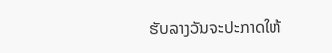ຮັບລາງວັນຈະປະກາດໃຫ້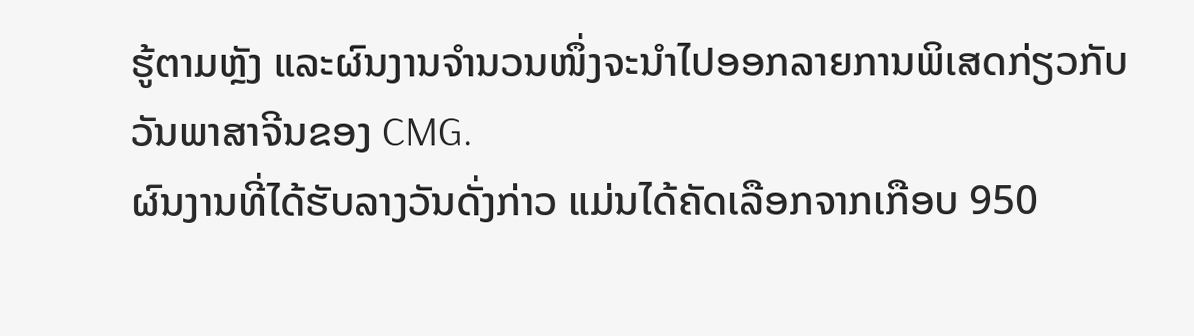ຮູ້ຕາມຫຼັງ ແລະຜົນງານຈຳນວນໜຶ່ງຈະນຳໄປອອກລາຍການພິເສດກ່ຽວກັບວັນພາສາຈີນຂອງ CMG.
ຜົນງານທີ່ໄດ້ຮັບລາງວັນດັ່ງກ່າວ ແມ່ນໄດ້ຄັດເລືອກຈາກເກືອບ 950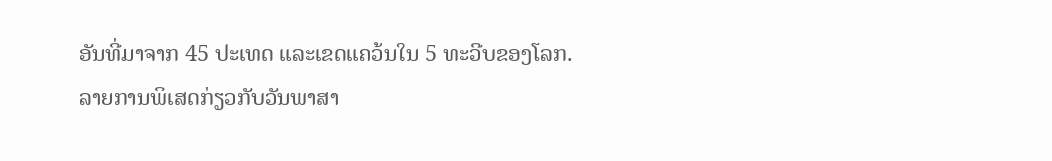ອັນທີ່ມາຈາກ 45 ປະເທດ ແລະເຂດແຄວ້ນໃນ 5 ທະວີບຂອງໂລກ.
ລາຍການພິເສດກ່ຽວກັບວັນພາສາ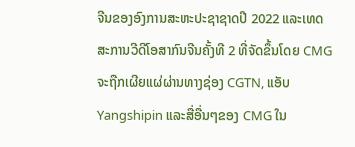ຈີນຂອງອົງການສະຫະປະຊາຊາດປີ 2022 ແລະເທດສະການວີດີໂອສາກົນຈີນຄັ້ງທີ 2 ທີ່ຈັດຂຶ້ນໂດຍ CMG ຈະຖືກເຜີຍແຜ່ຜ່ານທາງຊ່ອງ CGTN, ແອັບ Yangshipin ແລະສື່ອື່ນໆຂອງ CMG ໃນ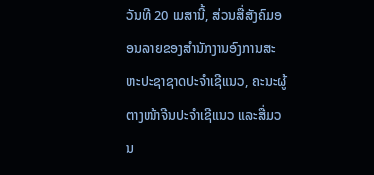ວັນທີ 20 ເມສານີ້, ສ່ວນສື່ສັງຄົມອອນລາຍຂອງສຳນັກງານອົງການສະຫະປະຊາຊາດປະຈຳເຊີແນວ, ຄະນະຜູ້ຕາງໜ້າຈີນປະຈຳເຊີແນວ ແລະສື່ມວນ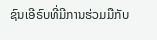ຊົນເອີຣົບທີ່ມີການຮ່ວມມືກັບ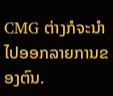CMG ຕ່າງກໍຈະນຳໄປອອກລາຍການຂອງຕົນ.